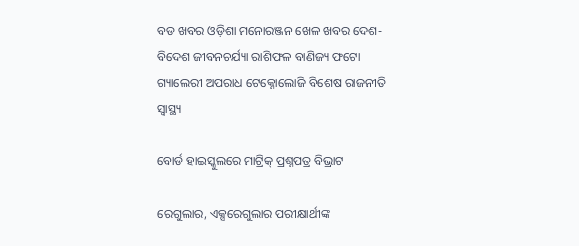ବଡ ଖବର ଓଡ଼ିଶା ମନୋରଞ୍ଜନ ଖେଳ ଖବର ଦେଶ- ବିଦେଶ ଜୀବନଚର୍ଯ୍ୟା ରାଶିଫଳ ବାଣିଜ୍ୟ ଫଟୋ ଗ୍ୟାଲେରୀ ଅପରାଧ ଟେକ୍ନୋଲୋଜି ବିଶେଷ ରାଜନୀତି ସ୍ଵାସ୍ଥ୍ୟ

ବୋର୍ଡ ହାଇସ୍କୁଲରେ ମାଟ୍ରିକ୍‌ ପ୍ରଶ୍ନପତ୍ର ବିଭ୍ରାଟ

ରେଗୁଲାର, ଏକ୍ସରେଗୁଲାର ପରୀକ୍ଷାର୍ଥୀଙ୍କ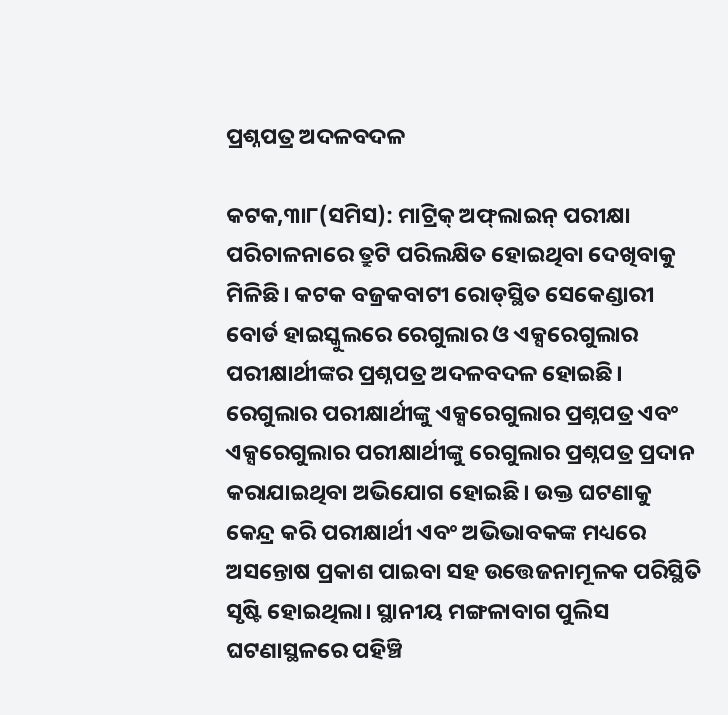ପ୍ରଶ୍ନପତ୍ର ଅଦଳବଦଳ

କଟକ,୩ା୮(ସମିସ): ମାଟ୍ରିକ୍‍ ଅଫ୍‍ଲାଇନ୍‍ ପରୀକ୍ଷା ପରିଚାଳନାରେ ତ୍ରୁଟି ପରିଲକ୍ଷିତ ହୋଇଥିବା ଦେଖିବାକୁ ମିଳିଛି। କଟକ ବଜ୍ରକବାଟୀ ରୋଡ୍‍ସ୍ଥିତ ସେକେଣ୍ଡାରୀ ବୋର୍ଡ ହାଇସ୍କୁଲରେ ରେଗୁଲାର ଓ ଏକ୍ସରେଗୁଲାର ପରୀକ୍ଷାର୍ଥୀଙ୍କର ପ୍ରଶ୍ନପତ୍ର ଅଦଳବଦଳ ହୋଇଛି। ରେଗୁଲାର ପରୀକ୍ଷାର୍ଥୀଙ୍କୁ ଏକ୍ସରେଗୁଲାର ପ୍ରଶ୍ନପତ୍ର ଏବଂ ଏକ୍ସରେଗୁଲାର ପରୀକ୍ଷାର୍ଥୀଙ୍କୁ ରେଗୁଲାର ପ୍ରଶ୍ନପତ୍ର ପ୍ରଦାନ କରାଯାଇଥିବା ଅଭିଯୋଗ ହୋଇଛି। ଉକ୍ତ ଘଟଣାକୁ କେନ୍ଦ୍ର କରି ପରୀକ୍ଷାର୍ଥୀ ଏବଂ ଅଭିଭାବକଙ୍କ ମଧ୍ୟରେ ଅସନ୍ତୋଷ ପ୍ରକାଶ ପାଇବା ସହ ଉତ୍ତେଜନାମୂଳକ ପରିସ୍ଥିତି ସୃଷ୍ଟି ହୋଇଥିଲା। ସ୍ଥାନୀୟ ମଙ୍ଗଳାବାଗ ପୁଲିସ ଘଟଣାସ୍ଥଳରେ ପହିଞ୍ଚି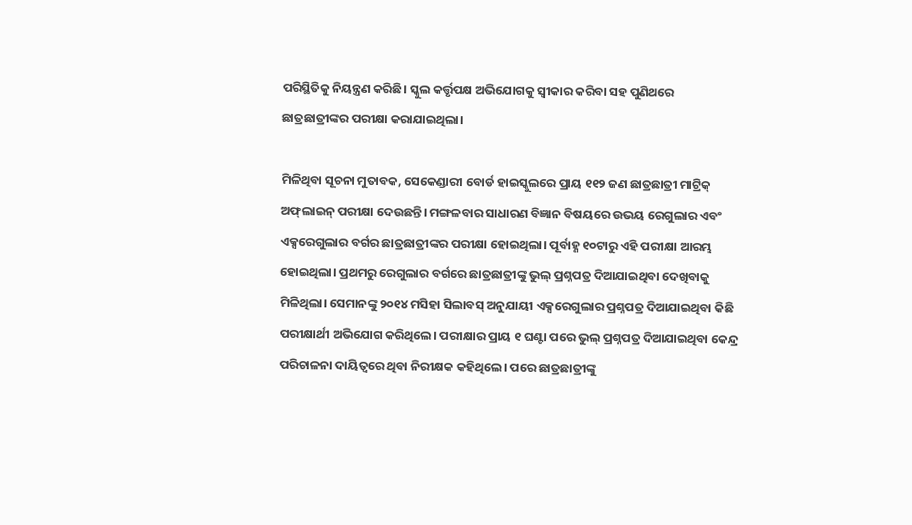ପରିସ୍ଥିତିକୁ ନିୟନ୍ତ୍ରଣ କରିଛି। ସ୍କୁଲ କର୍ତ୍ତୃପକ୍ଷ ଅଭିଯୋଗକୁ ସ୍ୱୀକାର କରିବା ସହ ପୁଣିଥରେ ଛାତ୍ରଛାତ୍ରୀଙ୍କର ପରୀକ୍ଷା କରାଯାଇଥିଲା।

ମିଳିଥିବା ସୂଚନା ମୁତାବକ, ସେକେଣ୍ଡାରୀ ବୋର୍ଡ ହାଇସ୍କୁଲରେ ପ୍ରାୟ ୧୧୨ ଜଣ ଛାତ୍ରଛାତ୍ରୀ ମାଟ୍ରିକ୍‍ ଅଫ୍‍ଲାଇନ୍‍ ପରୀକ୍ଷା ଦେଉଛନ୍ତି। ମଙ୍ଗଳବାର ସାଧାରଣ ବିଜ୍ଞାନ ବିଷୟରେ ଉଭୟ ରେଗୁଲାର ଏବଂ ଏକ୍ସରେଗୁଲାର ବର୍ଗର ଛାତ୍ରଛାତ୍ରୀଙ୍କର ପରୀକ୍ଷା ହୋଇଥିଲା। ପୂର୍ବାହ୍ଣ ୧୦ଟାରୁ ଏହି ପରୀକ୍ଷା ଆରମ୍ଭ ହୋଇଥିଲା। ପ୍ରଥମରୁ ରେଗୁଲାର ବର୍ଗରେ ଛାତ୍ରଛାତ୍ରୀଙ୍କୁ ଭୁଲ୍‍ ପ୍ରଶ୍ନପତ୍ର ଦିଆଯାଇଥିବା ଦେଖିବାକୁ ମିଳିଥିଲା। ସେମାନଙ୍କୁ ୨୦୧୪ ମସିହା ସିଲାବସ୍‍ ଅନୁଯାୟୀ ଏକ୍ସରେଗୁଲାର ପ୍ରଶ୍ନପତ୍ର ଦିଆଯାଇଥିବା କିଛି ପରୀକ୍ଷାର୍ଥୀ ଅଭିଯୋଗ କରିଥିଲେ। ପରୀକ୍ଷାର ପ୍ରାୟ ୧ ଘଣ୍ଟା ପରେ ଭୁଲ୍‍ ପ୍ରଶ୍ନପତ୍ର ଦିଆଯାଇଥିବା କେନ୍ଦ୍ର ପରିଚାଳନା ଦାୟିତ୍ୱରେ ଥିବା ନିରୀକ୍ଷକ କହିଥିଲେ। ପରେ ଛାତ୍ରଛାତ୍ରୀଙ୍କୁ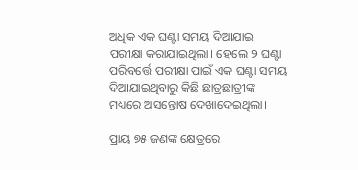ଅଧିକ ଏକ ଘଣ୍ଟା ସମୟ ଦିଆଯାଇ ପରୀକ୍ଷା କରାଯାଇଥିଲା। ହେଲେ ୨ ଘଣ୍ଟା ପରିବର୍ତ୍ତେ ପରୀକ୍ଷା ପାଇଁ ଏକ ଘଣ୍ଟା ସମୟ ଦିଆଯାଇଥିବାରୁ କିଛି ଛାତ୍ରଛାତ୍ରୀଙ୍କ ମଧ୍ୟରେ ଅସନ୍ତୋଷ ଦେଖାଦେଇଥିଲା।

ପ୍ରାୟ ୭୫ ଜଣଙ୍କ କ୍ଷେତ୍ରରେ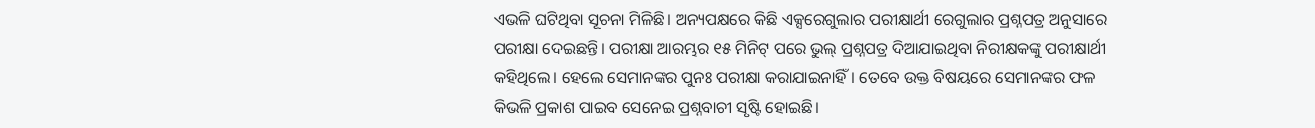ଏଭଳି ଘଟିଥିବା ସୂଚନା ମିଳିଛି। ଅନ୍ୟପକ୍ଷରେ କିଛି ଏକ୍ସରେଗୁଲାର ପରୀକ୍ଷାର୍ଥୀ ରେଗୁଲାର ପ୍ରଶ୍ନପତ୍ର ଅନୁସାରେ ପରୀକ୍ଷା ଦେଇଛନ୍ତି। ପରୀକ୍ଷା ଆରମ୍ଭର ୧୫ ମିନିଟ୍‍ ପରେ ଭୁଲ୍‍ ପ୍ରଶ୍ନପତ୍ର ଦିଆଯାଇଥିବା ନିରୀକ୍ଷକଙ୍କୁ ପରୀକ୍ଷାର୍ଥୀ କହିଥିଲେ। ହେଲେ ସେମାନଙ୍କର ପୁନଃ ପରୀକ୍ଷା କରାଯାଇନାହିଁ। ତେବେ ଉକ୍ତ ବିଷୟରେ ସେମାନଙ୍କର ଫଳ କିଭଳି ପ୍ରକାଶ ପାଇବ ସେନେଇ ପ୍ରଶ୍ନବାଚୀ ସୃଷ୍ଟି ହୋଇଛି।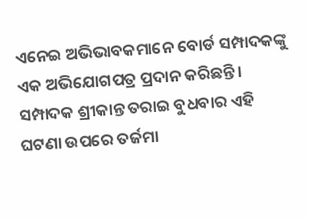ଏନେଇ ଅଭିଭାବକମାନେ ବୋର୍ଡ ସମ୍ପାଦକଙ୍କୁ ଏକ ଅଭିଯୋଗପତ୍ର ପ୍ରଦାନ କରିଛନ୍ତି। ସମ୍ପାଦକ ଶ୍ରୀକାନ୍ତ ତରାଇ ବୁଧବାର ଏହି ଘଟଣା ଉପରେ ତର୍ଜମା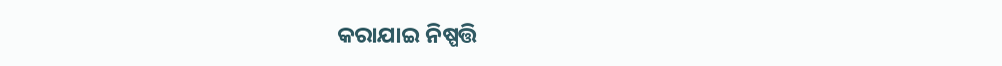କରାଯାଇ ନିଷ୍ପତ୍ତି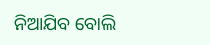ନିଆଯିବ ବୋଲି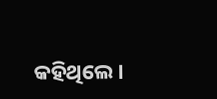କହିଥିଲେ।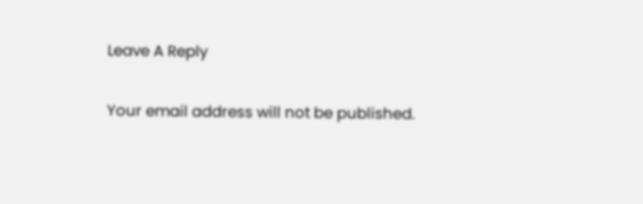Leave A Reply

Your email address will not be published.